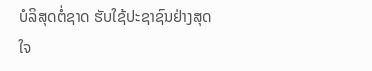ບໍລິສຸດຕໍ່ຊາດ ຮັບໃຊ້ປະຊາຊົນຢ່າງສຸດໃຈ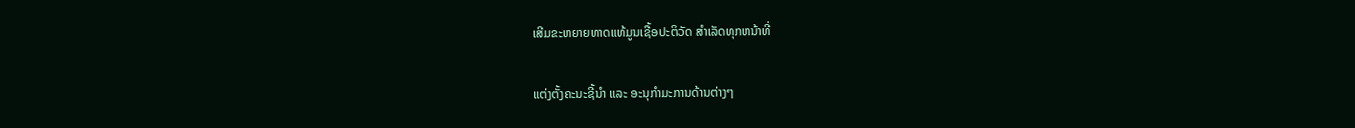ເສີມຂະຫຍາຍທາດແທ້ມູນເຊື້ອປະຕິວັດ ສໍາເລັດທຸກຫນ້າທີ່

ແຕ່ງຕັ້ງຄະນະຊີ້ນຳ ແລະ ອະນຸກຳມະການດ້ານຕ່າງໆ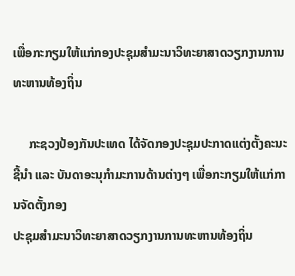ເພື່ອກະກຽມໃຫ້ແກ່ກອງປະຊຸມສຳມະນາວິທະຍາສາດວຽກງານການທະຫານທ້ອງຖິ່ນ

     ກະຊວງປ້ອງກັນປະເທດ ໄດ້ຈັດກອງປະຊຸມປະກາດແຕ່ງຕັ້ງຄະນະຊີ້ນຳ ແລະ ບັນດາອະນຸກຳມະການດ້ານຕ່າງໆ ເພື່ອກະກຽມໃຫ້ແກ່ການຈັດຕັ້ງກອງ
ປະຊຸມສຳມະນາວິທະຍາສາດວຽກງານການທະຫານທ້ອງຖິ່ນ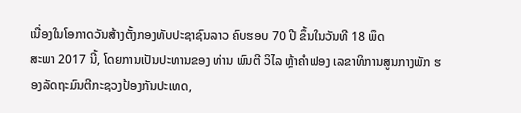ເນື່ອງໃນໂອກາດວັນສ້າງຕັ້ງກອງທັບປະຊາຊົນລາວ ຄົບຮອບ 70 ປີ ຂຶ້ນໃນວັນທີ 18 ພຶດ
ສະພາ 2017 ນີ້, ໂດຍການເປັນປະທານຂອງ ທ່ານ ພົນຕີ ວິໄລ ຫຼ້າຄຳຟອງ ເລຂາທິການສູນກາງພັກ ຮອງລັດຖະມົນຕີກະຊວງປ້ອງກັນປະເທດ,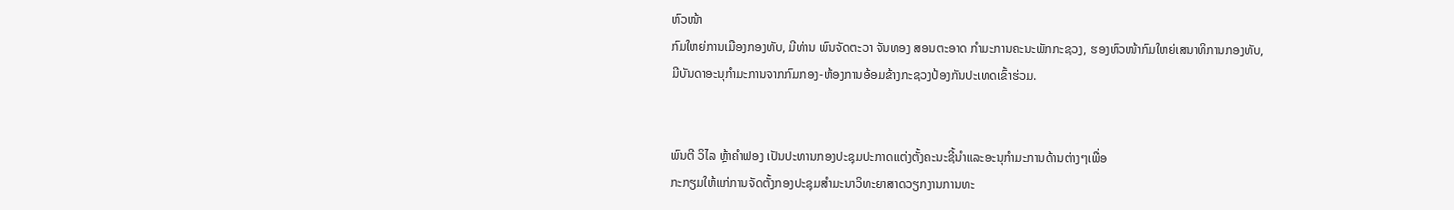ຫົວໜ້າ
ກົມໃຫຍ່ການເມືອງກອງທັບ, ມີທ່ານ ພົນຈັດຕະວາ ຈັນທອງ ສອນຕະອາດ ກຳມະການຄະນະພັກກະຊວງ, ຮອງຫົວໜ້າກົມໃຫຍ່ເສນາທິການກອງທັບ,
ມີບັນດາອະນຸກຳມະການຈາກກົມກອງ-ຫ້ອງການອ້ອມຂ້າງກະຊວງປ້ອງກັນປະເທດເຂົ້າຮ່ວມ.


ພົນຕີ ວິໄລ ຫຼ້າຄຳຟອງ ເປັນປະທານກອງປະຊຸມປະກາດແຕ່ງຕັ້ງຄະນະຊີ້ນຳແລະອະນຸກຳມະການດ້ານຕ່າງໆເພື່ອ
ກະກຽມໃຫ້ແກ່ການຈັດຕັ້ງກອງປະຊຸມສຳມະນາວິທະຍາສາດວຽກງານການທະ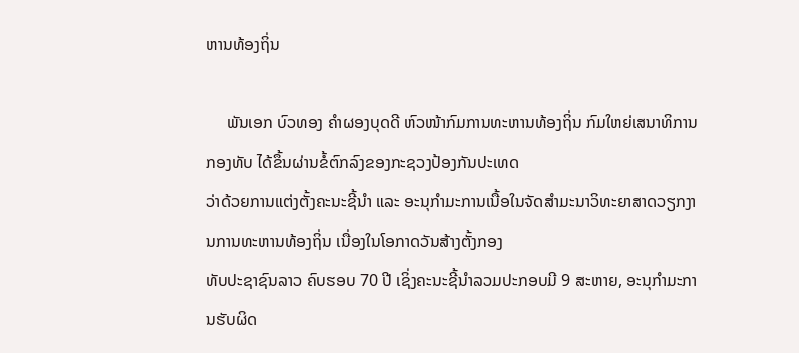ຫານທ້ອງຖິ່ນ

     ພັນເອກ ບົວທອງ ຄຳຜອງບຸດດີ ຫົວໜ້າກົມການທະຫານທ້ອງຖິ່ນ ກົມໃຫຍ່ເສນາທິການກອງທັບ ໄດ້ຂຶ້ນຜ່ານຂໍ້ຕົກລົງຂອງກະຊວງປ້ອງກັນປະເທດ
ວ່າດ້ວຍການແຕ່ງຕັ້ງຄະນະຊີ້ນຳ ແລະ ອະນຸກຳມະການເນື້ອໃນຈັດສຳມະນາວິທະຍາສາດວຽກງານການທະຫານທ້ອງຖິ່ນ ເນື່ອງໃນໂອກາດວັນສ້າງຕັ້ງກອງ
ທັບປະຊາຊົນລາວ ຄົບຮອບ 70 ປີ ເຊິ່ງຄະນະຊີ້ນຳລວມປະກອບມີ 9 ສະຫາຍ, ອະນຸກຳມະການຮັບຜິດ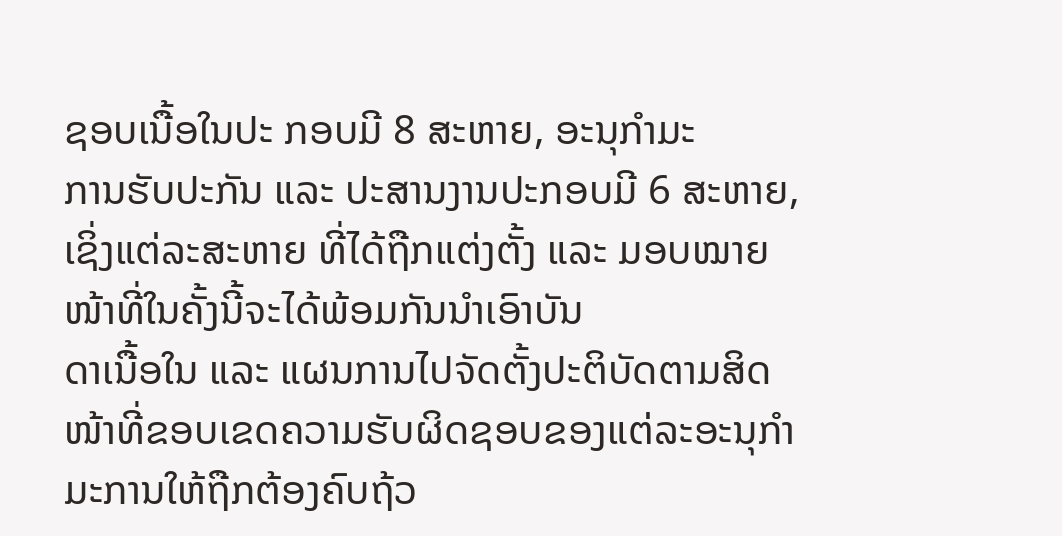ຊອບເນື້ອໃນປະ ກອບມີ 8 ສະຫາຍ, ອະນຸກຳມະ
ການຮັບປະກັນ ແລະ ປະສານງານປະກອບມີ 6 ສະຫາຍ, ເຊິ່ງແຕ່ລະສະຫາຍ ທີ່ໄດ້ຖືກແຕ່ງຕັ້ງ ແລະ ມອບໝາຍໜ້າທີ່ໃນຄັ້ງນີ້ຈະໄດ້ພ້ອມກັນນຳເອົາບັນ
ດາເນື້ອໃນ ແລະ ແຜນການໄປຈັດຕັ້ງປະຕິບັດຕາມສິດໜ້າທີ່ຂອບເຂດຄວາມຮັບຜິດຊອບຂອງແຕ່ລະອະນຸກຳມະການໃຫ້ຖືກຕ້ອງຄົບຖ້ວ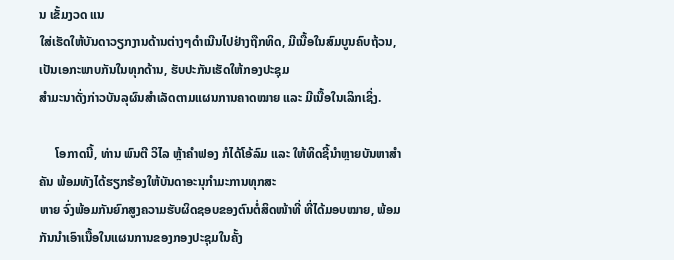ນ ເຂັ້ມງວດ ແນ
ໃສ່ເຮັດໃຫ້ບັນດາວຽກງານດ້ານຕ່າງໆດຳເນີນໄປຢ່າງຖືກທິດ, ມີເນື້ອໃນສົມບູນຄົບຖ້ວນ, ເປັນເອກະພາບກັນໃນທຸກດ້ານ, ຮັບປະກັນເຮັດໃຫ້ກອງປະຊຸມ
ສຳມະນາດັ່ງກ່າວບັນລຸຜົນສຳເລັດຕາມແຜນການຄາດໝາຍ ແລະ ມີເນື້ອໃນເລິກເຊິ່ງ.

     ໂອກາດນີ້, ທ່ານ ພົນຕີ ວິໄລ ຫຼ້າຄຳຟອງ ກໍໄດ້ໂອ້ລົມ ແລະ ໃຫ້ທິດຊີ້ນຳຫຼາຍບັນຫາສຳຄັນ ພ້ອມທັງໄດ້ຮຽກຮ້ອງໃຫ້ບັນດາອະນຸກຳມະການທຸກສະ
ຫາຍ ຈົ່ງພ້ອມກັນຍົກສູງຄວາມຮັບຜິດຊອບຂອງຕົນຕໍ່ສິດໜ້າທີ່ ທີ່ໄດ້ມອບໝາຍ, ພ້ອມກັນນຳເອົາເນື້ອໃນແຜນການຂອງກອງປະຊຸມໃນຄັ້ງ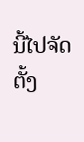ນີ້ໄປຈັດຕັ້ງ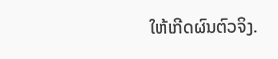ໃຫ້ເກີດຜົນຕົວຈິງ.